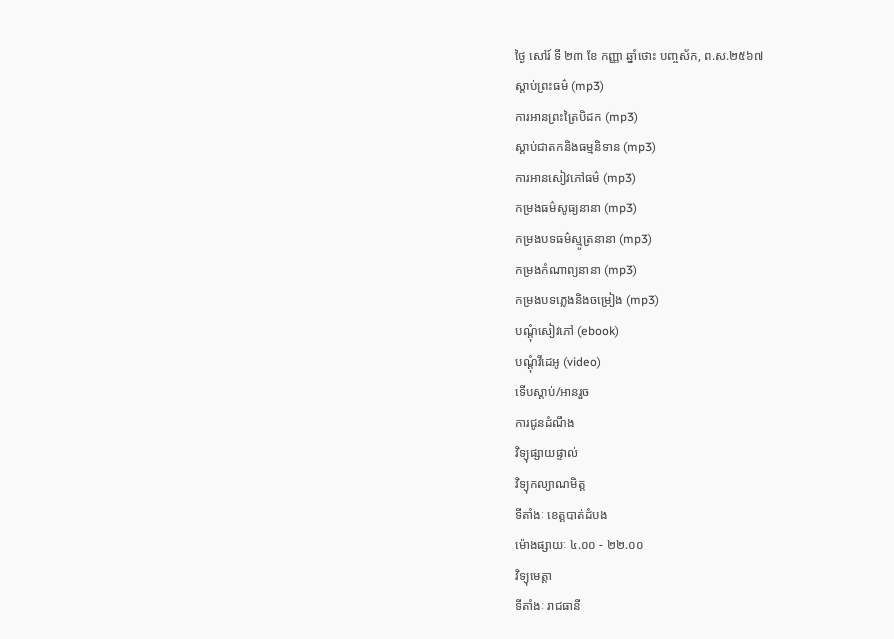ថ្ងៃ សៅរ៍ ទី ២៣ ខែ កញ្ញា ឆ្នាំថោះ បញ្ចស័ក, ព.ស.២៥៦៧
ស្តាប់ព្រះធម៌ (mp3)
ការអានព្រះត្រៃបិដក (mp3)
ស្តាប់ជាតកនិងធម្មនិទាន (mp3)
ការអានសៀវភៅធម៌ (mp3)
កម្រងធម៌សូធ្យនានា (mp3)
កម្រងបទធម៌ស្មូត្រនានា (mp3)
កម្រងកំណាព្យនានា (mp3)
កម្រងបទភ្លេងនិងចម្រៀង (mp3)
បណ្តុំសៀវភៅ (ebook)
បណ្តុំវីដេអូ (video)
ទើបស្តាប់/អានរួច
ការជូនដំណឹង
វិទ្យុផ្សាយផ្ទាល់
វិទ្យុកល្យាណមិត្ត
ទីតាំងៈ ខេត្តបាត់ដំបង
ម៉ោងផ្សាយៈ ៤.០០ - ២២.០០
វិទ្យុមេត្តា
ទីតាំងៈ រាជធានី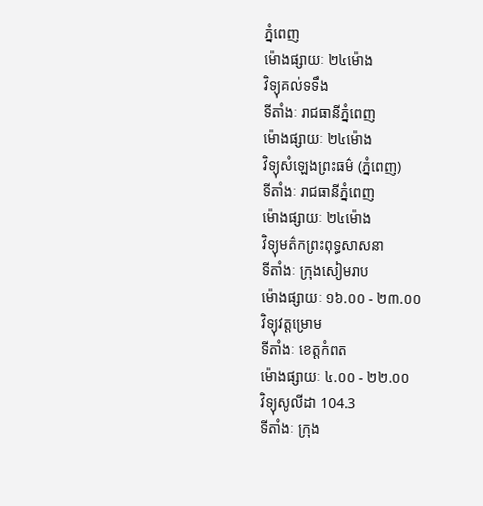ភ្នំពេញ
ម៉ោងផ្សាយៈ ២៤ម៉ោង
វិទ្យុគល់ទទឹង
ទីតាំងៈ រាជធានីភ្នំពេញ
ម៉ោងផ្សាយៈ ២៤ម៉ោង
វិទ្យុសំឡេងព្រះធម៌ (ភ្នំពេញ)
ទីតាំងៈ រាជធានីភ្នំពេញ
ម៉ោងផ្សាយៈ ២៤ម៉ោង
វិទ្យុមត៌កព្រះពុទ្ធសាសនា
ទីតាំងៈ ក្រុងសៀមរាប
ម៉ោងផ្សាយៈ ១៦.០០ - ២៣.០០
វិទ្យុវត្តម្រោម
ទីតាំងៈ ខេត្តកំពត
ម៉ោងផ្សាយៈ ៤.០០ - ២២.០០
វិទ្យុសូលីដា 104.3
ទីតាំងៈ ក្រុង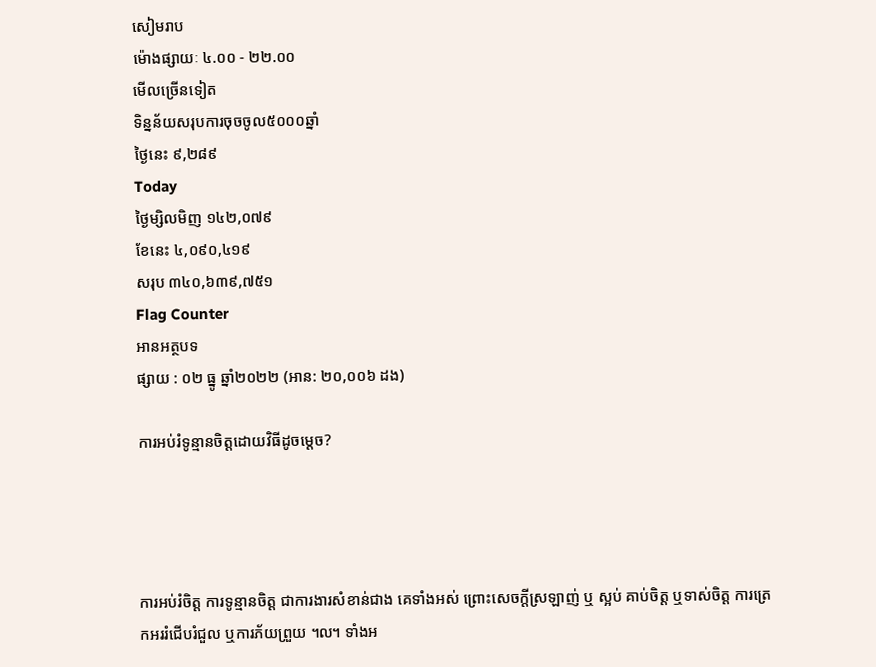សៀមរាប
ម៉ោងផ្សាយៈ ៤.០០ - ២២.០០
មើលច្រើនទៀត
ទិន្នន័យសរុបការចុចចូល៥០០០ឆ្នាំ
ថ្ងៃនេះ ៩,២៨៩
Today
ថ្ងៃម្សិលមិញ ១៤២,០៧៩
ខែនេះ ៤,០៩០,៤១៩
សរុប ៣៤០,៦៣៩,៧៥១
Flag Counter
អានអត្ថបទ
ផ្សាយ : ០២ ធ្នូ ឆ្នាំ២០២២ (អាន: ២០,០០៦ ដង)

ការអប់រំទូន្មានចិត្តដោយវិធីដូចម្តេច?




ការអប់រំចិត្ត ការទូន្មានចិត្ត ជាការងារសំខាន់ជាង គេទាំងអស់ ព្រោះសេចក្តីស្រឡាញ់ ឬ ស្អប់ គាប់ចិត្ត ឬទាស់ចិត្ត ការត្រេកអររំជើបរំជួល ឬការភ័យព្រួយ ៘ ទាំងអ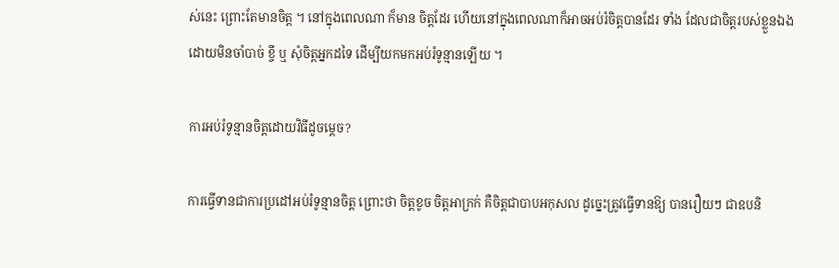ស់នេះ ព្រោះតែមានចិត្ត ។ នៅក្នុងពេលណា ក៏មាន ចិត្តដែរ ហើយនៅក្នុងពេលណាក៏អាចអប់រំចិត្តបានដែរ ទាំង ដែលជាចិត្តរបស់ខ្លួនឯង ដោយមិនចាំបាច់ ខ្ចី ឬ សុំចិត្តអ្នកដទៃ ដើម្បីយកមកអប់រំទូន្មានឡើយ ។

ការអប់រំទូន្មានចិត្តដោយវិធីដូចម្តេច?

ការធ្វើទានជាការប្រដៅអប់រំទូន្មានចិត្ត ព្រោះថា ចិត្តខូច ចិត្តអាក្រក់ គឺចិត្តជាបាបអកុសល ដូច្នេះត្រូវធ្វើទានឱ្យ បានរឿយៗ ជាឧបនិ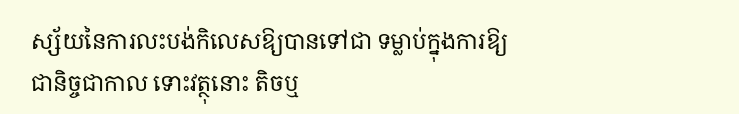ស្ស័យនៃការលះបង់កិលេសឱ្យបានទៅជា ទម្លាប់ក្នុងការឱ្យ ជានិច្ចជាកាល ទោះវត្ថុនោះ តិចឬ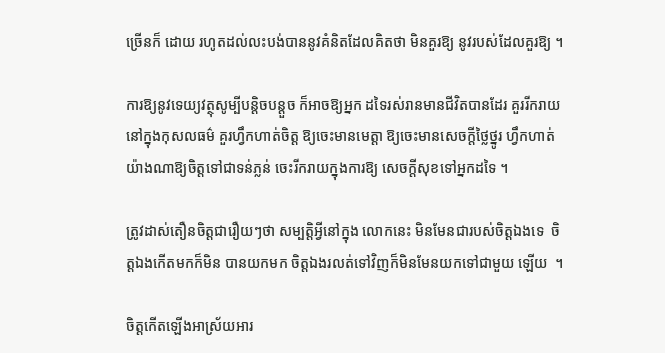ច្រើនក៏ ដោយ រហូតដល់លះបង់បាននូវគំនិតដែលគិតថា មិនគួរឱ្យ នូវរបស់ដែលគួរឱ្យ ។

ការឱ្យនូវទេយ្យវត្ថុសូម្បីបន្តិចបន្តួច ក៏អាចឱ្យអ្នក ដទៃរស់រានមានជីវិតបានដែរ គួររីករាយនៅក្នុងកុសលធម៌ គួរហ្វឹកហាត់ចិត្ត ឱ្យចេះមានមេត្តា ឱ្យចេះមានសេចក្តីថ្លៃថ្នូរ ហ្វឹកហាត់យ៉ាងណាឱ្យចិត្តទៅជាទន់ភ្លន់ ចេះរីករាយក្នុងការឱ្យ សេចក្តីសុខទៅអ្នកដទៃ ។

ត្រូវដាស់តឿនចិត្តជារឿយៗថា សម្បត្តិអ្វីនៅក្នុង លោកនេះ មិនមែនជារបស់ចិត្តឯងទេ  ចិត្តឯងកើតមកក៏មិន បានយកមក ចិត្តឯងរលត់ទៅវិញក៏មិនមែនយកទៅជាមួយ ឡើយ  ។

ចិត្តកើតឡើងអាស្រ័យអារ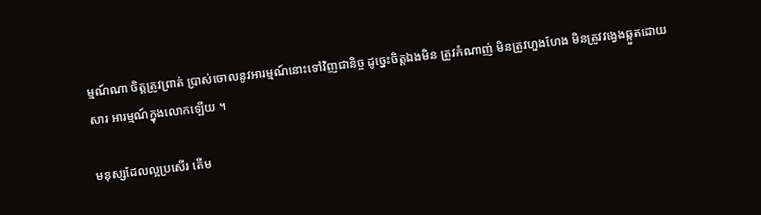ម្មណ៍ណា ចិត្តត្រូវព្រាត់ ប្រាស់ចោលនូវអារម្មណ៍នោះទៅវិញជានិច្ច ដូច្នេះចិត្តឯងមិន ត្រូវកំណាញ់ មិនត្រូវហួងហែង មិនត្រូវវង្វេងឆ្កួតដោយសារ អារម្មណ៍ក្នុងលោកឡើយ ។

មនុស្សដែលល្អប្រសើរ តើម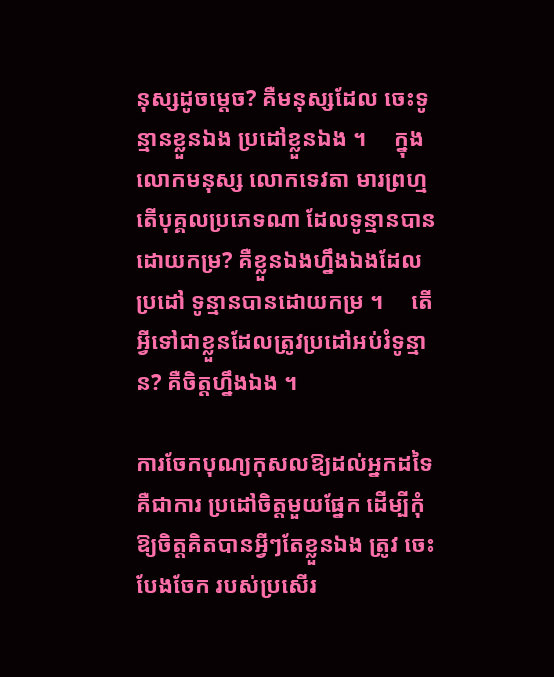នុស្សដូចម្តេច? គឺមនុស្សដែល ចេះទូន្មានខ្លួនឯង ប្រដៅខ្លួនឯង ។     ក្នុងលោកមនុស្ស លោកទេវតា មារព្រហ្ម តើបុគ្គលប្រភេទណា ដែលទូន្មានបានដោយកម្រ? គឺខ្លួនឯងហ្នឹងឯងដែលប្រដៅ ទូន្មានបានដោយកម្រ ។     តើអ្វីទៅជាខ្លួនដែលត្រូវប្រដៅអប់រំទូន្មាន? គឺចិត្តហ្នឹងឯង ។

ការចែកបុណ្យកុសលឱ្យដល់អ្នកដទៃ គឺជាការ ប្រដៅចិត្តមួយផ្នែក ដើម្បីកុំឱ្យចិត្តគិតបានអ្វីៗតែខ្លួនឯង ត្រូវ ចេះបែងចែក របស់ប្រសើរ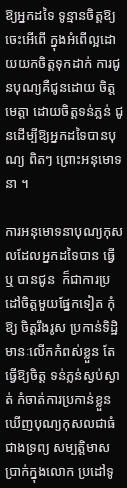ឱ្យអ្នកដទៃ ទូន្មានចិត្តឱ្យចេះអើពើ ក្នុងអំពើល្អដោយយកចិត្តទុកដាក់ ការជូនបុណ្យគឺជូនដោយ ចិត្តមេត្តា ដោយចិត្តទន់ភ្លន់ ជូនដើម្បីឱ្យអ្នកដទៃបានបុណ្យ ពិតៗ ព្រោះអនុមោទនា ។

ការអនុមោទនាបុណ្យកុសលដែលអ្នកដទៃបាន ធ្វើ ឬ បានជូន  ក៏ជាការប្រដៅចិត្តមួយផ្នែកទៀត កុំឱ្យ ចិត្តរឹងរូស ប្រកាន់ទិដ្ឋិមានៈលើកកំពស់ខ្លួន តែធ្វើឱ្យចិត្ត ទន់ភ្លន់ស្ងប់ស្ងាត់ កំចាត់ការប្រកាន់ខ្លួន ឃើញបុណ្យកុសលជាធំជាងទ្រព្យ សម្បត្តិមាសប្រាក់ក្នុងលោក ប្រដៅទូ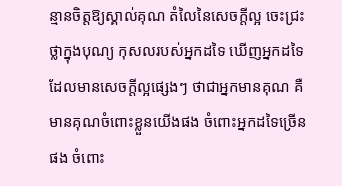ន្មានចិត្តឱ្យស្គាល់គុណ តំលៃនៃសេចក្តីល្អ ចេះជ្រះថ្លាក្នុងបុណ្យ កុសលរបស់អ្នកដទៃ ឃើញអ្នកដទៃដែលមានសេចក្តីល្អផ្សេងៗ ថាជាអ្នកមានគុណ គឺមានគុណចំពោះខ្លួនយើងផង ចំពោះអ្នកដទៃច្រើនផង ចំពោះ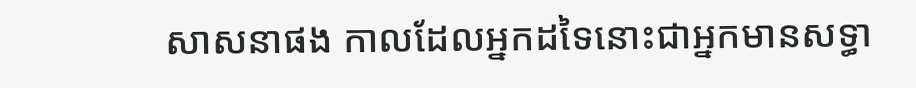សាសនាផង កាលដែលអ្នកដទៃនោះជាអ្នកមានសទ្ធា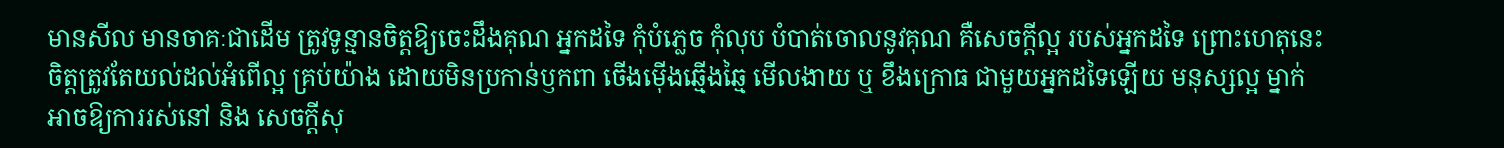មានសីល មានចាគៈជាដើម ត្រូវទូន្មានចិត្តឱ្យចេះដឹងគុណ អ្នកដទៃ កុំបំភ្លេច កុំលុប បំបាត់ចោលនូវគុណ គឺសេចក្តីល្អ របស់អ្នកដទៃ ព្រោះហេតុនេះ ចិត្តត្រូវតែយល់ដល់អំពើល្អ គ្រប់យ៉ាង ដោយមិនប្រកាន់ឫកពា ចើងម៉ើងឆ្មើងឆ្មៃ មើលងាយ ឬ ខឹងក្រោធ ជាមួយអ្នកដទៃឡើយ មនុស្សល្អ ម្នាក់អាចឱ្យការរស់នៅ និង សេចក្តីសុ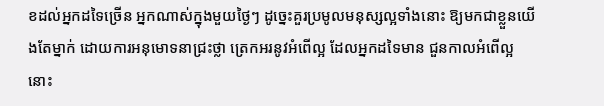ខដល់អ្នកដទៃច្រើន អ្នកណាស់ក្នុងមួយថ្ងៃៗ ដូច្នេះគួរប្រមូលមនុស្សល្អទាំងនោះ ឱ្យមកជាខ្លួនយើងតែម្នាក់ ដោយការអនុមោទនាជ្រះថ្លា ត្រេកអរនូវអំពើល្អ ដែលអ្នកដទៃមាន ជួនកាលអំពើល្អនោះ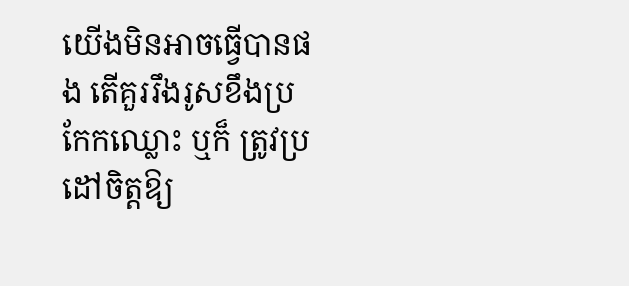យើងមិនអាចធ្វើបានផង តើគួររឹងរូសខឹងប្រកែកឈ្លោះ ឬក៏ ត្រូវប្រដៅចិត្តឱ្យ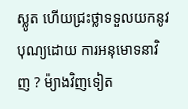ស្លូត ហើយជ្រះថ្លាទទួលយកនូវបុណ្យដោយ ការអនុមោទនាវិញ ? ម៉្យាងវិញទៀត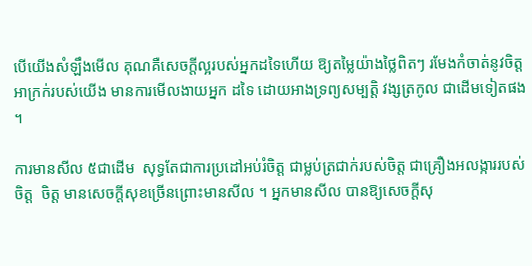បើយើងសំឡឹងមើល គុណគឺសេចក្តីល្អរបស់អ្នកដទៃហើយ ឱ្យតម្លៃយ៉ាងថ្លៃពិតៗ រមែងកំចាត់នូវចិត្តអាក្រក់របស់យើង មានការមើលងាយអ្នក ដទៃ ដោយអាងទ្រព្យសម្បត្តិ វង្សត្រកូល ជាដើមទៀតផង ។

ការមានសីល ៥ជាដើម  សុទ្ធតែជាការប្រដៅអប់រំចិត្ត ជាម្លប់ត្រជាក់របស់ចិត្ត ជាគ្រឿងអលង្ការរបស់ចិត្ត  ចិត្ត មានសេចក្តីសុខច្រើនព្រោះមានសីល ។ អ្នកមានសីល បានឱ្យសេចក្តីសុ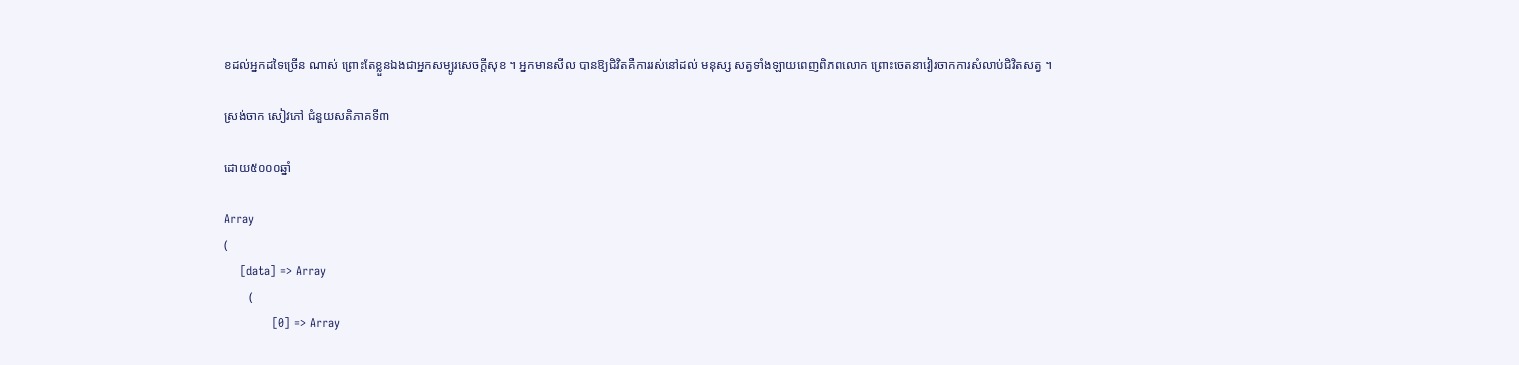ខដល់អ្នកដទៃច្រើន ណាស់ ព្រោះតែខ្លួនឯងជាអ្នកសម្បូរសេចក្តីសុខ ។ អ្នកមានសីល បានឱ្យជិវិតគឺការរស់នៅដល់ មនុស្ស សត្វទាំងឡាយពេញពិភពលោក ព្រោះចេតនាវៀរចាកការសំលាប់ជិវិតសត្វ ។

ស្រង់ចាក សៀវភៅ ជំនួយសតិភាគទី៣

ដោយ៥០០០ឆ្នាំ

Array
(
    [data] => Array
        (
            [0] => Array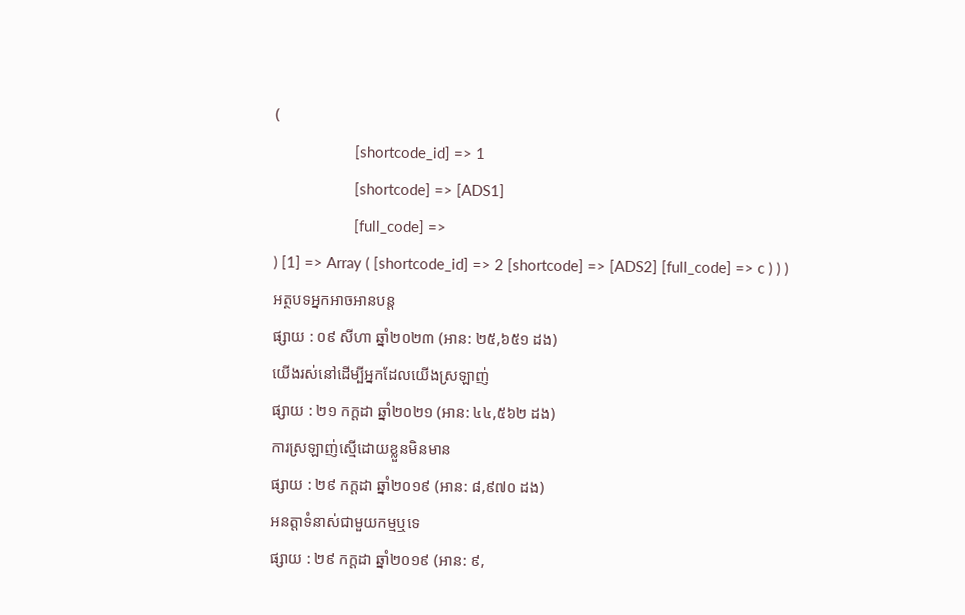(
                    [shortcode_id] => 1
                    [shortcode] => [ADS1]
                    [full_code] =>
) [1] => Array ( [shortcode_id] => 2 [shortcode] => [ADS2] [full_code] => c ) ) )
អត្ថបទអ្នកអាចអានបន្ត
ផ្សាយ : ០៩ សីហា ឆ្នាំ២០២៣ (អាន: ២៥,៦៥១ ដង)
យើងរស់នៅដើម្បីអ្នកដែលយើងស្រឡាញ់
ផ្សាយ : ២១ កក្តដា ឆ្នាំ២០២១ (អាន: ៤៤,៥៦២ ដង)
ការស្រឡាញ់ស្មើដោយខ្លួនមិនមាន
ផ្សាយ : ២៩ កក្តដា ឆ្នាំ២០១៩ (អាន: ៨,៩៧០ ដង)
អនត្តាទំនាស់ជាមួយកម្មឬទេ
ផ្សាយ : ២៩ កក្តដា ឆ្នាំ២០១៩ (អាន: ៩,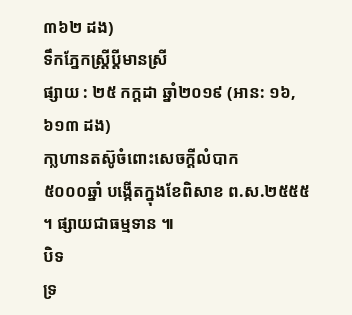៣៦២ ដង)
ទឹកភ្នែកស្ត្រីប្ដីមានស្រី
ផ្សាយ : ២៥ កក្តដា ឆ្នាំ២០១៩ (អាន: ១៦,៦១៣ ដង)
កា្លហានតស៊ូចំពោះសេចក្តីលំបាក
៥០០០ឆ្នាំ បង្កើតក្នុងខែពិសាខ ព.ស.២៥៥៥ ។ ផ្សាយជាធម្មទាន ៕
បិទ
ទ្រ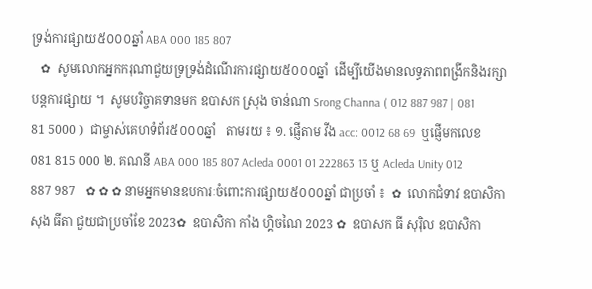ទ្រង់ការផ្សាយ៥០០០ឆ្នាំ ABA 000 185 807
   ✿  សូមលោកអ្នកករុណាជួយទ្រទ្រង់ដំណើរការផ្សាយ៥០០០ឆ្នាំ  ដើម្បីយើងមានលទ្ធភាពពង្រីកនិងរក្សាបន្តការផ្សាយ ។  សូមបរិច្ចាគទានមក ឧបាសក ស្រុង ចាន់ណា Srong Channa ( 012 887 987 | 081 81 5000 )  ជាម្ចាស់គេហទំព័រ៥០០០ឆ្នាំ   តាមរយ ៖ ១. ផ្ញើតាម វីង acc: 0012 68 69  ឬផ្ញើមកលេខ 081 815 000 ២. គណនី ABA 000 185 807 Acleda 0001 01 222863 13 ឬ Acleda Unity 012 887 987   ✿ ✿ ✿ នាមអ្នកមានឧបការៈចំពោះការផ្សាយ៥០០០ឆ្នាំ ជាប្រចាំ ៖  ✿  លោកជំទាវ ឧបាសិកា សុង ធីតា ជួយជាប្រចាំខែ 2023✿  ឧបាសិកា កាំង ហ្គិចណៃ 2023 ✿  ឧបាសក ធី សុរ៉ិល ឧបាសិកា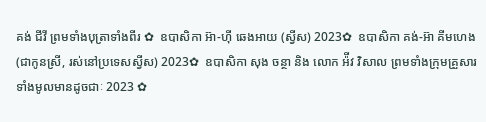គង់ ជីវី ព្រមទាំងបុត្រាទាំងពីរ ✿  ឧបាសិកា អ៊ា-ហុី ឆេងអាយ (ស្វីស) 2023✿  ឧបាសិកា គង់-អ៊ា គីមហេង(ជាកូនស្រី, រស់នៅប្រទេសស្វីស) 2023✿  ឧបាសិកា សុង ចន្ថា និង លោក អ៉ីវ វិសាល ព្រមទាំងក្រុមគ្រួសារទាំងមូលមានដូចជាៈ 2023 ✿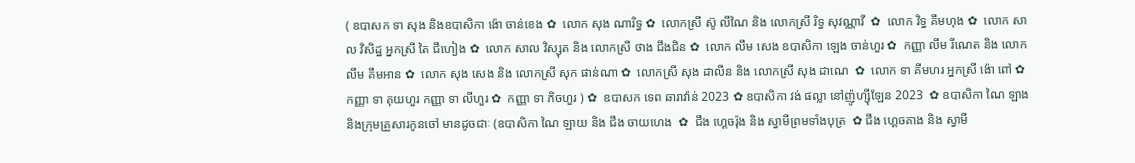( ឧបាសក ទា សុង និងឧបាសិកា ង៉ោ ចាន់ខេង ✿  លោក សុង ណារិទ្ធ ✿  លោកស្រី ស៊ូ លីណៃ និង លោកស្រី រិទ្ធ សុវណ្ណាវី  ✿  លោក វិទ្ធ គឹមហុង ✿  លោក សាល វិសិដ្ឋ អ្នកស្រី តៃ ជឹហៀង ✿  លោក សាល វិស្សុត និង លោកស្រី ថាង ជឹងជិន ✿  លោក លឹម សេង ឧបាសិកា ឡេង ចាន់ហួរ ✿  កញ្ញា លឹម រីណេត និង លោក លឹម គឹមអាន ✿  លោក សុង សេង និង លោកស្រី សុក ផាន់ណា ✿  លោកស្រី សុង ដាលីន និង លោកស្រី សុង ដាណេ  ✿  លោក ទា គីមហរ អ្នកស្រី ង៉ោ ពៅ ✿  កញ្ញា ទា គុយហួរ កញ្ញា ទា លីហួរ ✿  កញ្ញា ទា ភិចហួរ ) ✿  ឧបាសក ទេព ឆារាវ៉ាន់ 2023 ✿ ឧបាសិកា វង់ ផល្លា នៅញ៉ូហ្ស៊ីឡែន 2023  ✿ ឧបាសិកា ណៃ ឡាង និងក្រុមគ្រួសារកូនចៅ មានដូចជាៈ (ឧបាសិកា ណៃ ឡាយ និង ជឹង ចាយហេង  ✿  ជឹង ហ្គេចរ៉ុង និង ស្វាមីព្រមទាំងបុត្រ  ✿ ជឹង ហ្គេចគាង និង ស្វាមី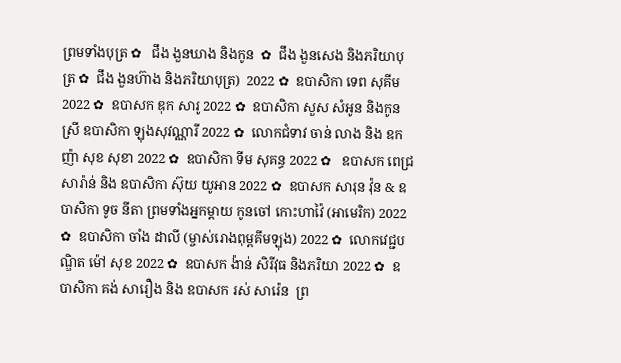ព្រមទាំងបុត្រ ✿   ជឹង ងួនឃាង និងកូន  ✿  ជឹង ងួនសេង និងភរិយាបុត្រ ✿  ជឹង ងួនហ៊ាង និងភរិយាបុត្រ)  2022 ✿  ឧបាសិកា ទេព សុគីម 2022 ✿  ឧបាសក ឌុក សារូ 2022 ✿  ឧបាសិកា សួស សំអូន និងកូនស្រី ឧបាសិកា ឡុងសុវណ្ណារី 2022 ✿  លោកជំទាវ ចាន់ លាង និង ឧកញ៉ា សុខ សុខា 2022 ✿  ឧបាសិកា ទីម សុគន្ធ 2022 ✿   ឧបាសក ពេជ្រ សារ៉ាន់ និង ឧបាសិកា ស៊ុយ យូអាន 2022 ✿  ឧបាសក សារុន វ៉ុន & ឧបាសិកា ទូច នីតា ព្រមទាំងអ្នកម្តាយ កូនចៅ កោះហាវ៉ៃ (អាមេរិក) 2022 ✿  ឧបាសិកា ចាំង ដាលី (ម្ចាស់រោងពុម្ពគីមឡុង) 2022 ✿  លោកវេជ្ជបណ្ឌិត ម៉ៅ សុខ 2022 ✿  ឧបាសក ង៉ាន់ សិរីវុធ និងភរិយា 2022 ✿  ឧបាសិកា គង់ សារឿង និង ឧបាសក រស់ សារ៉េន  ព្រ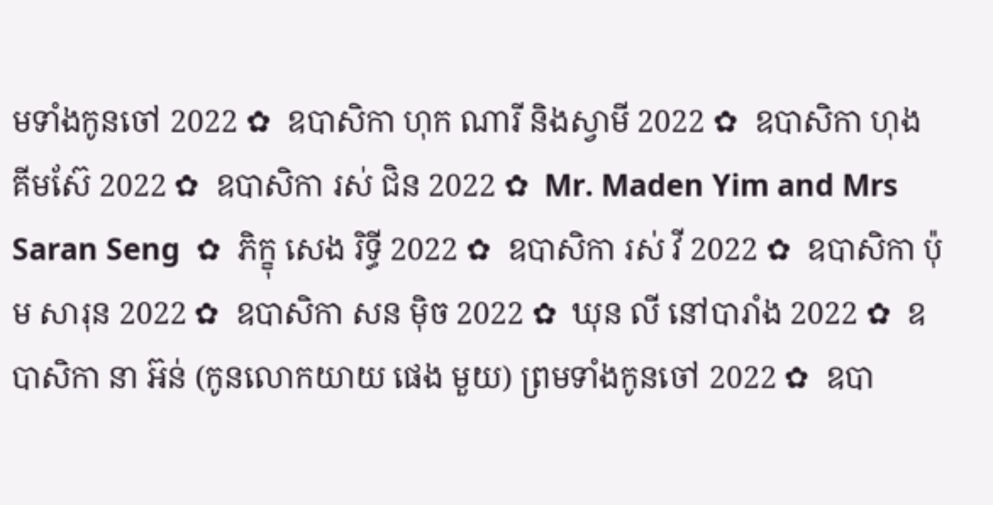មទាំងកូនចៅ 2022 ✿  ឧបាសិកា ហុក ណារី និងស្វាមី 2022 ✿  ឧបាសិកា ហុង គីមស៊ែ 2022 ✿  ឧបាសិកា រស់ ជិន 2022 ✿  Mr. Maden Yim and Mrs Saran Seng  ✿  ភិក្ខុ សេង រិទ្ធី 2022 ✿  ឧបាសិកា រស់ វី 2022 ✿  ឧបាសិកា ប៉ុម សារុន 2022 ✿  ឧបាសិកា សន ម៉ិច 2022 ✿  ឃុន លី នៅបារាំង 2022 ✿  ឧបាសិកា នា អ៊ន់ (កូនលោកយាយ ផេង មួយ) ព្រមទាំងកូនចៅ 2022 ✿  ឧបា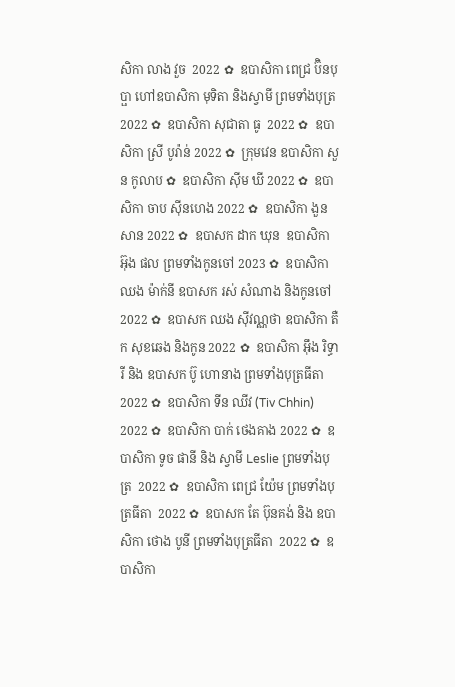សិកា លាង វួច  2022 ✿  ឧបាសិកា ពេជ្រ ប៊ិនបុប្ផា ហៅឧបាសិកា មុទិតា និងស្វាមី ព្រមទាំងបុត្រ  2022 ✿  ឧបាសិកា សុជាតា ធូ  2022 ✿  ឧបាសិកា ស្រី បូរ៉ាន់ 2022 ✿  ក្រុមវេន ឧបាសិកា សួន កូលាប ✿  ឧបាសិកា ស៊ីម ឃី 2022 ✿  ឧបាសិកា ចាប ស៊ីនហេង 2022 ✿  ឧបាសិកា ងួន សាន 2022 ✿  ឧបាសក ដាក ឃុន  ឧបាសិកា អ៊ុង ផល ព្រមទាំងកូនចៅ 2023 ✿  ឧបាសិកា ឈង ម៉ាក់នី ឧបាសក រស់ សំណាង និងកូនចៅ  2022 ✿  ឧបាសក ឈង សុីវណ្ណថា ឧបាសិកា តឺក សុខឆេង និងកូន 2022 ✿  ឧបាសិកា អុឹង រិទ្ធារី និង ឧបាសក ប៊ូ ហោនាង ព្រមទាំងបុត្រធីតា  2022 ✿  ឧបាសិកា ទីន ឈីវ (Tiv Chhin)  2022 ✿  ឧបាសិកា បាក់ ថេងគាង 2022 ✿  ឧបាសិកា ទូច ផានី និង ស្វាមី Leslie ព្រមទាំងបុត្រ  2022 ✿  ឧបាសិកា ពេជ្រ យ៉ែម ព្រមទាំងបុត្រធីតា  2022 ✿  ឧបាសក តែ ប៊ុនគង់ និង ឧបាសិកា ថោង បូនី ព្រមទាំងបុត្រធីតា  2022 ✿  ឧបាសិកា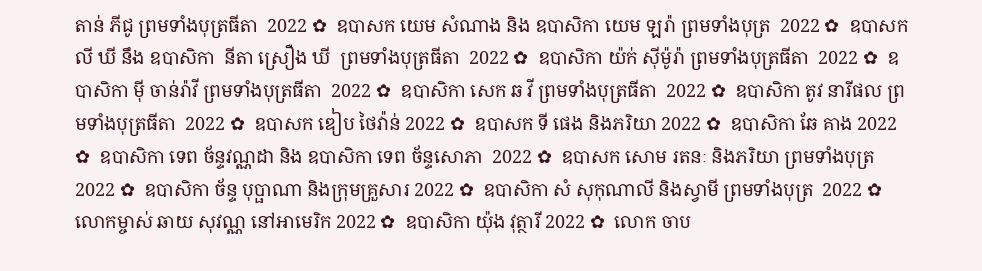តាន់ ភីជូ ព្រមទាំងបុត្រធីតា  2022 ✿  ឧបាសក យេម សំណាង និង ឧបាសិកា យេម ឡរ៉ា ព្រមទាំងបុត្រ  2022 ✿  ឧបាសក លី ឃី នឹង ឧបាសិកា  នីតា ស្រឿង ឃី  ព្រមទាំងបុត្រធីតា  2022 ✿  ឧបាសិកា យ៉ក់ សុីម៉ូរ៉ា ព្រមទាំងបុត្រធីតា  2022 ✿  ឧបាសិកា មុី ចាន់រ៉ាវី ព្រមទាំងបុត្រធីតា  2022 ✿  ឧបាសិកា សេក ឆ វី ព្រមទាំងបុត្រធីតា  2022 ✿  ឧបាសិកា តូវ នារីផល ព្រមទាំងបុត្រធីតា  2022 ✿  ឧបាសក ឌៀប ថៃវ៉ាន់ 2022 ✿  ឧបាសក ទី ផេង និងភរិយា 2022 ✿  ឧបាសិកា ឆែ គាង 2022 ✿  ឧបាសិកា ទេព ច័ន្ទវណ្ណដា និង ឧបាសិកា ទេព ច័ន្ទសោភា  2022 ✿  ឧបាសក សោម រតនៈ និងភរិយា ព្រមទាំងបុត្រ  2022 ✿  ឧបាសិកា ច័ន្ទ បុប្ផាណា និងក្រុមគ្រួសារ 2022 ✿  ឧបាសិកា សំ សុកុណាលី និងស្វាមី ព្រមទាំងបុត្រ  2022 ✿  លោកម្ចាស់ ឆាយ សុវណ្ណ នៅអាមេរិក 2022 ✿  ឧបាសិកា យ៉ុង វុត្ថារី 2022 ✿  លោក ចាប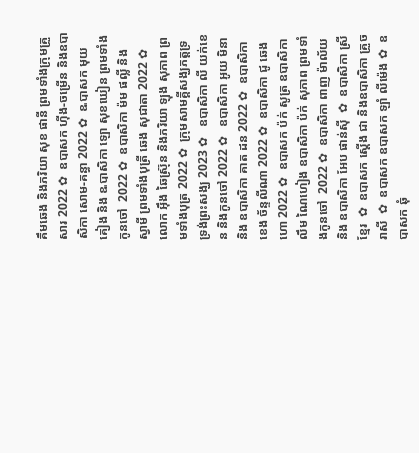គឹមឆេង និងភរិយា សុខ ផានី ព្រមទាំងក្រុមគ្រួសារ 2022 ✿  ឧបាសក ហ៊ីង-ចម្រើន និងឧបាសិកា សោម-គន្ធា 2022 ✿  ឩបាសក មុយ គៀង និង ឩបាសិកា ឡោ សុខឃៀន ព្រមទាំងកូនចៅ  2022 ✿  ឧបាសិកា ម៉ម ផល្លី និង ស្វាមី ព្រមទាំងបុត្រី ឆេង សុជាតា 2022 ✿  លោក អ៊ឹង ឆៃស្រ៊ុន និងភរិយា ឡុង សុភាព ព្រមទាំងបុត្រ 2022 ✿  ក្រុមសាមគ្គីសង្ឃភត្តទ្រទ្រង់ព្រះសង្ឃ 2023 ✿   ឧបាសិកា លី យក់ខេន និងកូនចៅ 2022 ✿   ឧបាសិកា អូយ មិនា និង ឧបាសិកា គាត ដន 2022 ✿  ឧបាសិកា ខេង ច័ន្ទលីណា 2022 ✿  ឧបាសិកា ជូ ឆេងហោ 2022 ✿  ឧបាសក ប៉ក់ សូត្រ ឧបាសិកា លឹម ណៃហៀង ឧបាសិកា ប៉ក់ សុភាព ព្រមទាំងកូនចៅ  2022 ✿  ឧបាសិកា ពាញ ម៉ាល័យ និង ឧបាសិកា អែប ផាន់ស៊ី  ✿  ឧបាសិកា ស្រី ខ្មែរ  ✿  ឧបាសក ស្តើង ជា និងឧបាសិកា គ្រួច រាសី  ✿  ឧបាសក ឧបាសក ឡាំ លីម៉េង ✿  ឧបាសក ឆុំ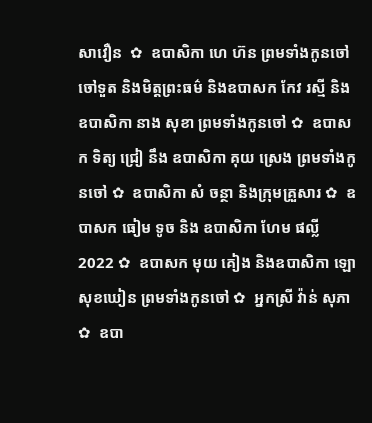សាវឿន  ✿  ឧបាសិកា ហេ ហ៊ន ព្រមទាំងកូនចៅ ចៅទួត និងមិត្តព្រះធម៌ និងឧបាសក កែវ រស្មី និងឧបាសិកា នាង សុខា ព្រមទាំងកូនចៅ ✿  ឧបាសក ទិត្យ ជ្រៀ នឹង ឧបាសិកា គុយ ស្រេង ព្រមទាំងកូនចៅ ✿  ឧបាសិកា សំ ចន្ថា និងក្រុមគ្រួសារ ✿  ឧបាសក ធៀម ទូច និង ឧបាសិកា ហែម ផល្លី 2022 ✿  ឧបាសក មុយ គៀង និងឧបាសិកា ឡោ សុខឃៀន ព្រមទាំងកូនចៅ ✿  អ្នកស្រី វ៉ាន់ សុភា ✿  ឧបា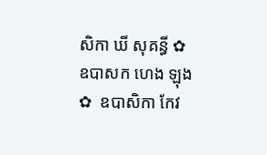សិកា ឃី សុគន្ធី ✿  ឧបាសក ហេង ឡុង  ✿  ឧបាសិកា កែវ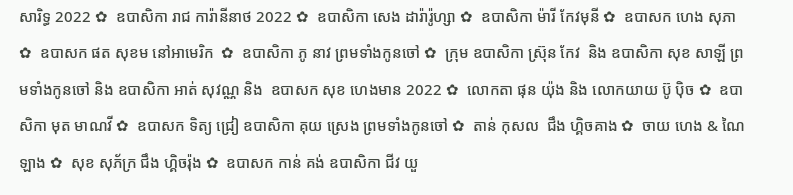សារិទ្ធ 2022 ✿  ឧបាសិកា រាជ ការ៉ានីនាថ 2022 ✿  ឧបាសិកា សេង ដារ៉ារ៉ូហ្សា ✿  ឧបាសិកា ម៉ារី កែវមុនី ✿  ឧបាសក ហេង សុភា  ✿  ឧបាសក ផត សុខម នៅអាមេរិក  ✿  ឧបាសិកា ភូ នាវ ព្រមទាំងកូនចៅ ✿  ក្រុម ឧបាសិកា ស្រ៊ុន កែវ  និង ឧបាសិកា សុខ សាឡី ព្រមទាំងកូនចៅ និង ឧបាសិកា អាត់ សុវណ្ណ និង  ឧបាសក សុខ ហេងមាន 2022 ✿  លោកតា ផុន យ៉ុង និង លោកយាយ ប៊ូ ប៉ិច ✿  ឧបាសិកា មុត មាណវី ✿  ឧបាសក ទិត្យ ជ្រៀ ឧបាសិកា គុយ ស្រេង ព្រមទាំងកូនចៅ ✿  តាន់ កុសល  ជឹង ហ្គិចគាង ✿  ចាយ ហេង & ណៃ ឡាង ✿  សុខ សុភ័ក្រ ជឹង ហ្គិចរ៉ុង ✿  ឧបាសក កាន់ គង់ ឧបាសិកា ជីវ យួ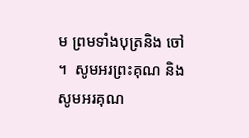ម ព្រមទាំងបុត្រនិង ចៅ ។  សូមអរព្រះគុណ និង សូមអរគុណ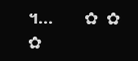។...       ✿  ✿  ✿